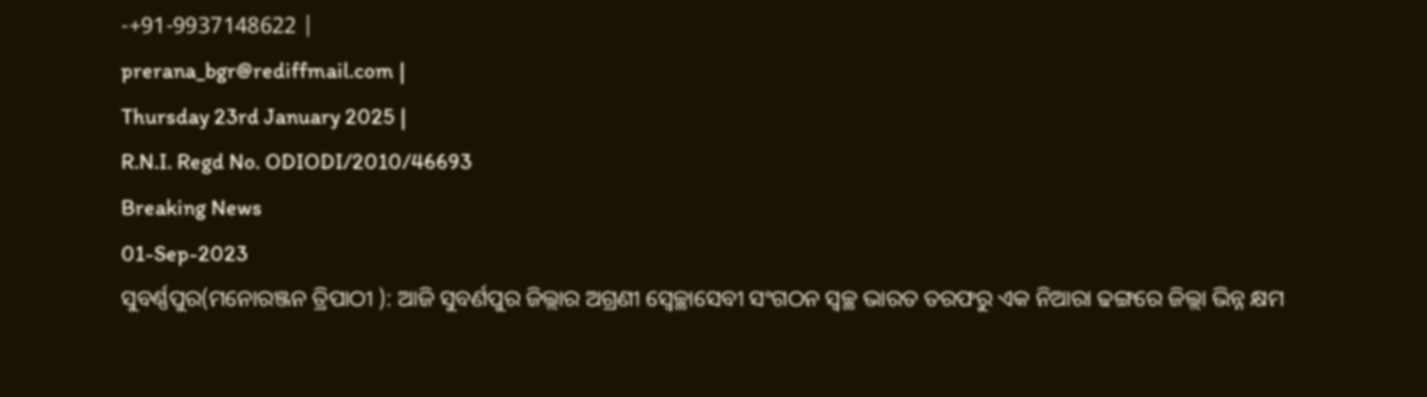-+91-9937148622 |
prerana_bgr@rediffmail.com |
Thursday 23rd January 2025 |
R.N.I. Regd No. ODIODI/2010/46693
Breaking News
01-Sep-2023
ସୁବର୍ଣ୍ଣପୁର(ମନୋରଞ୍ଜନ ତ୍ରିପାଠୀ ): ଆଜି ସୁବର୍ଣପୁର ଜିଲ୍ଲାର ଅଗ୍ରଣୀ ସ୍ବେଚ୍ଛାସେବୀ ସଂଗଠନ ସ୍ୱଚ୍ଛ ଭାରତ ତରଫରୁ ଏକ ନିଆରା ଢଙ୍ଗରେ ଜିଲ୍ଲା ଭିନ୍ନ କ୍ଷମ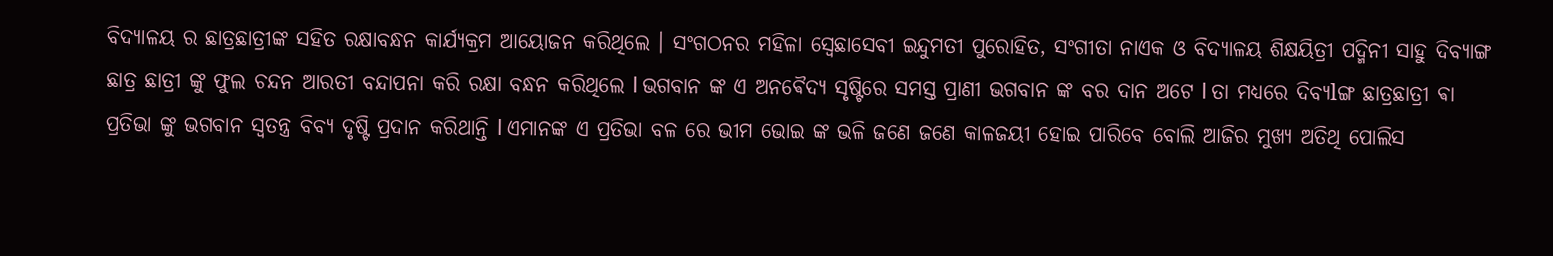ବିଦ୍ୟାଳୟ ର ଛାତ୍ରଛାତ୍ରୀଙ୍କ ସହିତ ରକ୍ଷାବନ୍ଧନ କାର୍ଯ୍ୟକ୍ରମ ଆୟୋଜନ କରିଥିଲେ । ସଂଗଠନର ମହିଳା ସ୍ବେଛାସେବୀ ଇନ୍ଦୁମତୀ ପୁରୋହିତ, ସଂଗୀତା ନାଏକ ଓ ବିଦ୍ୟାଳୟ ଶିକ୍ଷୟିତ୍ରୀ ପଦ୍ମିନୀ ସାହୁ ଦିବ୍ୟାଙ୍ଗ ଛାତ୍ର ଛାତ୍ରୀ ଙ୍କୁ ଫୁଲ ଚନ୍ଦନ ଆରତୀ ବନ୍ଦାପନା କରି ରକ୍ଷା ବନ୍ଧନ କରିଥିଲେ l ଭଗବାନ ଙ୍କ ଏ ଅନଵୈଦ୍ୟ ସୃଷ୍ଟିରେ ସମସ୍ତ ପ୍ରାଣୀ ଭଗବାନ ଙ୍କ ବର ଦାନ ଅଟେ l ତା ମଧ୍ୟରେ ଦିବ୍ୟlଙ୍ଗ ଛାତ୍ରଛାତ୍ରୀ ଵା ପ୍ରତିଭା ଙ୍କୁ ଭଗବାନ ସ୍ୱତନ୍ତ୍ର ବିବ୍ୟ ଦୃଷ୍ଟି ପ୍ରଦାନ କରିଥାନ୍ତି l ଏମାନଙ୍କ ଏ ପ୍ରତିଭା ବଳ ରେ ଭୀମ ଭୋଇ ଙ୍କ ଭଳି ଜଣେ ଜଣେ କାଳଜୟୀ ହୋଇ ପାରିବେ ବୋଲି ଆଜିର ମୁଖ୍ୟ ଅତିଥି ପୋଲିସ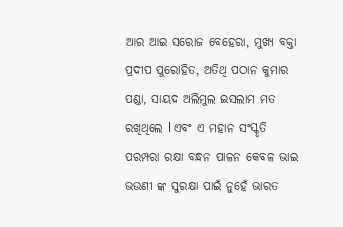ଆର ଆଇ ସରୋଜ ବେହେରା, ମୁଖ୍ୟ ବକ୍ତା ପ୍ରଦୀପ ପୁରୋହିତ, ଅତିଥି ପଠାନ କୁମାର ପଣ୍ଡା, ସାୟଦ ଅଲିମୁଲ ଇସଲାମ ମତ ରଖିଥିଲେ l ଏବଂ ଏ ମହାନ ସଂସ୍କୃତି ପରମ୍ପରା ରକ୍ଷା ବନ୍ଧନ ପାଳନ କେବଳ ଭାଇ ଭଉଣୀ ଙ୍କ ସୁରକ୍ଷା ପାଇଁ ନୁହେଁ ଭାରତ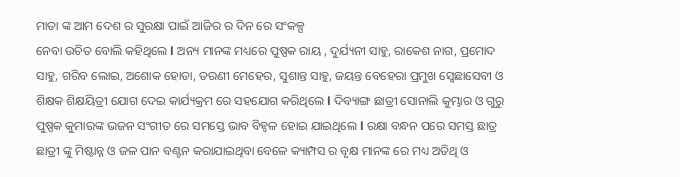ମାତା ଙ୍କ ଆମ ଦେଶ ର ସୁରକ୍ଷା ପାଇଁ ଆଜିର ର ଦିନ ରେ ସଂକଳ୍ପ
ନେବା ଉଚିତ ବୋଲି କହିଥିଲେ l ଅନ୍ୟ ମାନଙ୍କ ମଧ୍ୟରେ ପୁଷ୍ପକ ରାୟ , ଦୁର୍ଯ୍ୟନୀ ସାହୁ, ରାକେଶ ନାଗ, ପ୍ରମୋଦ ସାହୁ, ଗରିବ ଲୋଇ, ଅଶୋକ ହୋତା, ତରଣୀ ମେହେର, ସୁଶାନ୍ତ ସାହୁ, ଜୟନ୍ତ ବେହେରା ପ୍ରମୁଖ ସ୍ବେଛାସେବୀ ଓ ଶିକ୍ଷକ ଶିକ୍ଷୟିତ୍ରୀ ଯୋଗ ଦେଇ କାର୍ଯ୍ୟକ୍ରମ ରେ ସହଯୋଗ କରିଥିଲେ l ଦିବ୍ୟାଙ୍ଗ ଛାତ୍ରୀ ସୋନାଲି କୁମ୍ଭାର ଓ ଗୁରୁ ପୁଷ୍ପକ କୁମାରଙ୍କ ଭଜନ ସଂଗୀତ ରେ ସମସ୍ତେ ଭାବ ବିହ୍ଵଳ ହୋଇ ଯାଇଥିଲେ l ରକ୍ଷା ବନ୍ଧନ ପରେ ସମସ୍ତ ଛାତ୍ର ଛାତ୍ରୀ ଙ୍କୁ ମିଷ୍ଟାନ୍ନ ଓ ଜଳ ପାନ ବଣ୍ଟନ କରାଯାଇଥିବା ବେଳେ କ୍ୟାମ୍ପସ ର ବୃକ୍ଷ ମାନଙ୍କ ରେ ମଧ୍ୟ ଅତିଥି ଓ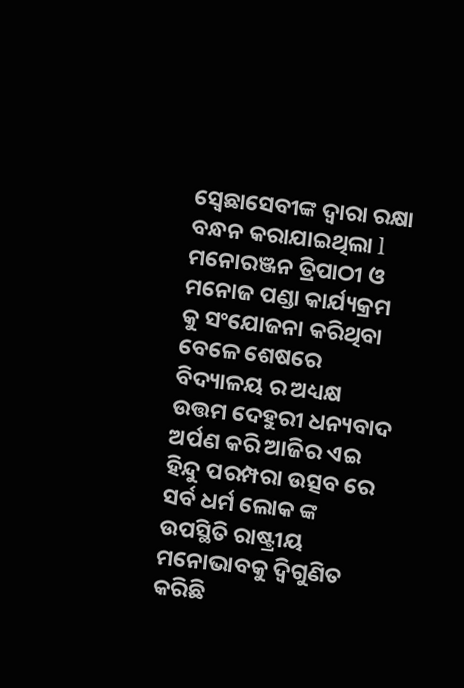ସ୍ବେଛାସେବୀଙ୍କ ଦ୍ୱାରା ରକ୍ଷା ବନ୍ଧନ କରାଯାଇଥିଲା l ମନୋରଞ୍ଜନ ତ୍ରିପାଠୀ ଓ ମନୋଜ ପଣ୍ଡା କାର୍ଯ୍ୟକ୍ରମ କୁ ସଂଯୋଜନା କରିଥିବା ବେଳେ ଶେଷରେ ବିଦ୍ୟାଳୟ ର ଅଧ୍ୟକ୍ଷ ଉତ୍ତମ ଦେହୁରୀ ଧନ୍ୟବାଦ ଅର୍ପଣ କରି ଆଜିର ଏଇ ହିନ୍ଦୁ ପରମ୍ପରା ଉତ୍ସବ ରେ ସର୍ବ ଧର୍ମ ଲୋକ ଙ୍କ ଉପସ୍ଥିତି ରାଷ୍ଟ୍ରୀୟ ମନୋଭାବକୁ ଦ୍ବିଗୁଣିତ କରିଛି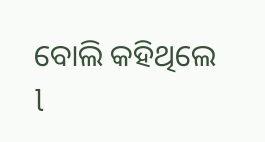ବୋଲି କହିଥିଲେ l